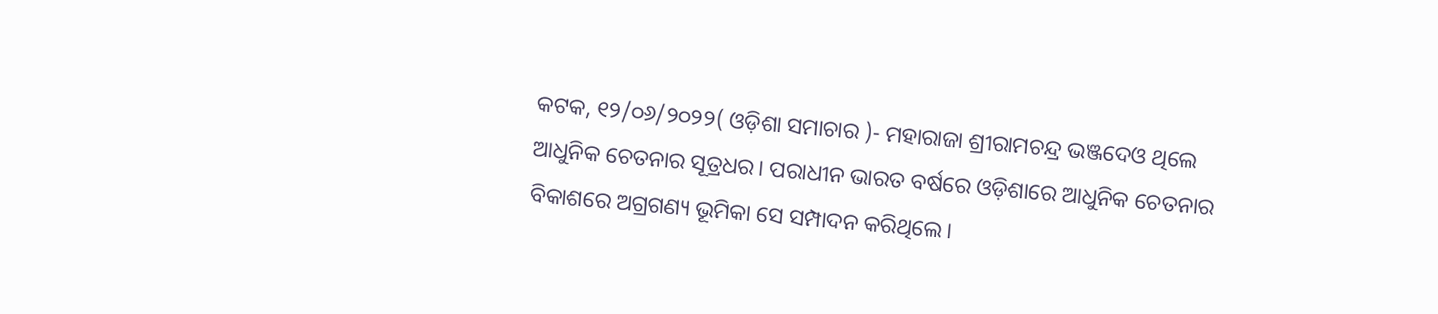କଟକ, ୧୨/୦୬/୨୦୨୨( ଓଡ଼ିଶା ସମାଚାର )- ମହାରାଜା ଶ୍ରୀରାମଚନ୍ଦ୍ର ଭଞ୍ଜଦେଓ ଥିଲେ ଆଧୁନିକ ଚେତନାର ସୂତ୍ରଧର। ପରାଧୀନ ଭାରତ ବର୍ଷରେ ଓଡ଼ିଶାରେ ଆଧୁନିକ ଚେତନାର ବିକାଶରେ ଅଗ୍ରଗଣ୍ୟ ଭୂମିକା ସେ ସମ୍ପାଦନ କରିଥିଲେ।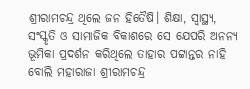ଶ୍ରୀରାମଚନ୍ଦ୍ର ଥିଲେ ଜନ ହିତୈଷି। ଶିକ୍ଷା, ସ୍ୱାସ୍ଥ୍ୟ, ସଂସ୍କୃତି ଓ ସାମାଜିକ ବିକାଶରେ ସେ ଯେପରି ଅନନ୍ୟ ଭୂମିକା ପ୍ରଦର୍ଶନ କରିଥିଲେ ତାହାର ପଟ୍ଟାନ୍ତର ନାହି ବୋଲି ମହାରାଜା ଶ୍ରୀରାମଚନ୍ଦ୍ର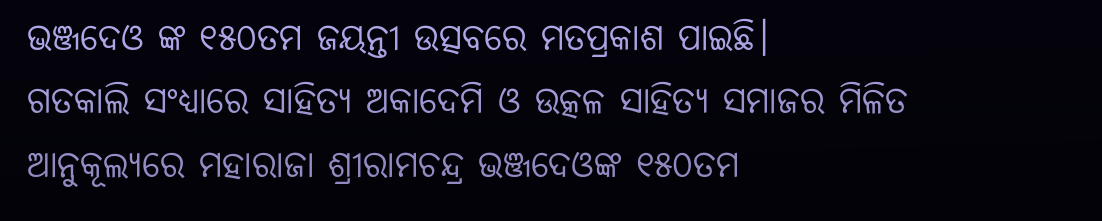ଭଞ୍ଜଦେଓ ଙ୍କ ୧୫୦ତମ ଜୟନ୍ତୀ ଉତ୍ସବରେ ମତପ୍ରକାଶ ପାଇଛି।
ଗତକାଲି ସଂଧ୍ୟାରେ ସାହିତ୍ୟ ଅକାଦେମି ଓ ଉତ୍କଳ ସାହିତ୍ୟ ସମାଜର ମିଳିତ ଆନୁକୂଲ୍ୟରେ ମହାରାଜା ଶ୍ରୀରାମଚନ୍ଦ୍ର ଭଞ୍ଜଦେଓଙ୍କ ୧୫୦ତମ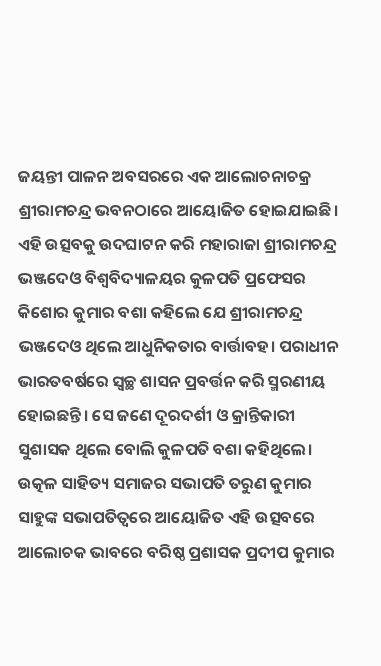ଜୟନ୍ତୀ ପାଳନ ଅବସରରେ ଏକ ଆଲୋଚନାଚକ୍ର ଶ୍ରୀରାମଚନ୍ଦ୍ର ଭବନଠାରେ ଆୟୋଜିତ ହୋଇଯାଇଛି। ଏହି ଉତ୍ସବକୁ ଉଦଘାଟନ କରି ମହାରାଜା ଶ୍ରୀରାମଚନ୍ଦ୍ର ଭଞ୍ଜଦେଓ ବିଶ୍ୱବିଦ୍ୟାଳୟର କୁଳପତି ପ୍ରଫେସର କିଶୋର କୁମାର ବଶା କହିଲେ ଯେ ଶ୍ରୀରାମଚନ୍ଦ୍ର ଭଞ୍ଜଦେଓ ଥିଲେ ଆଧୁନିକତାର ବାର୍ତ୍ତାବହ। ପରାଧୀନ ଭାରତବର୍ଷରେ ସ୍ୱଚ୍ଛ ଶାସନ ପ୍ରବର୍ତ୍ତନ କରି ସ୍ମରଣୀୟ ହୋଇଛନ୍ତି। ସେ ଜଣେ ଦୂରଦର୍ଶୀ ଓ କ୍ରାନ୍ତିକାରୀ ସୁଶାସକ ଥିଲେ ବୋଲି କୁଳପତି ବଶା କହିଥିଲେ। ଉତ୍କଳ ସାହିତ୍ୟ ସମାଜର ସଭାପତି ତରୁଣ କୁମାର ସାହୁଙ୍କ ସଭାପତିତ୍ୱରେ ଆୟୋଜିତ ଏହି ଉତ୍ସବରେ ଆଲୋଚକ ଭାବରେ ବରିଷ୍ଠ ପ୍ରଶାସକ ପ୍ରଦୀପ କୁମାର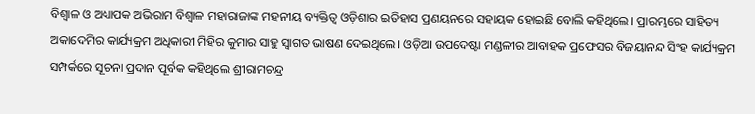ବିଶ୍ୱାଳ ଓ ଅଧ୍ୟାପକ ଅଭିରାମ ବିଶ୍ୱାଳ ମହାରାଜାଙ୍କ ମହନୀୟ ବ୍ୟକ୍ତିତ୍ୱ ଓଡ଼ିଶାର ଇତିହାସ ପ୍ରଣୟନରେ ସହାୟକ ହୋଇଛି ବୋଲି କହିଥିଲେ। ପ୍ରାରମ୍ଭରେ ସାହିତ୍ୟ ଅକାଦେମିର କାର୍ଯ୍ୟକ୍ରମ ଅଧିକାରୀ ମିହିର କୁମାର ସାହୁ ସ୍ୱାଗତ ଭାଷଣ ଦେଇଥିଲେ। ଓଡ଼ିଆ ଉପଦେଷ୍ଟା ମଣ୍ଡଳୀର ଆବାହକ ପ୍ରଫେସର ବିଜୟାନନ୍ଦ ସିଂହ କାର୍ଯ୍ୟକ୍ରମ ସମ୍ପର୍କରେ ସୂଚନା ପ୍ରଦାନ ପୂର୍ବକ କହିଥିଲେ ଶ୍ରୀରାମଚନ୍ଦ୍ର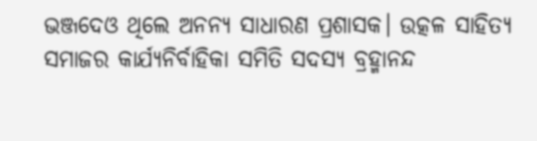ଭଞ୍ଜଦେଓ ଥିଲେ ଅନନ୍ୟ ସାଧାରଣ ପ୍ରଶାସକ। ଉତ୍କଳ ସାହିତ୍ୟ ସମାଜର କାର୍ଯ୍ୟନିର୍ବାହିକା ସମିତି ସଦସ୍ୟ ବ୍ରହ୍ମାନନ୍ଦ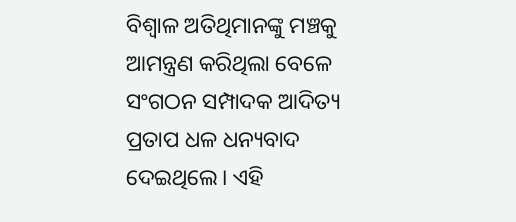ବିଶ୍ୱାଳ ଅତିଥିମାନଙ୍କୁ ମଞ୍ଚକୁ ଆମନ୍ତ୍ରଣ କରିଥିଲା ବେଳେ ସଂଗଠନ ସମ୍ପାଦକ ଆଦିତ୍ୟ ପ୍ରତାପ ଧଳ ଧନ୍ୟବାଦ ଦେଇଥିଲେ। ଏହି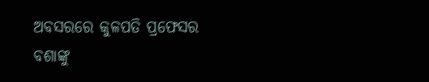ଅବସରରେ କୁଳପତି ପ୍ରଫେସର ବଶାଙ୍କୁ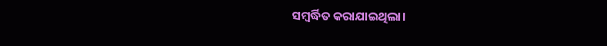ସମ୍ବର୍ଦ୍ଧିତ କରାଯାଇଥିଲା।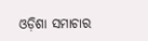ଓଡ଼ିଶା ସମାଚାର